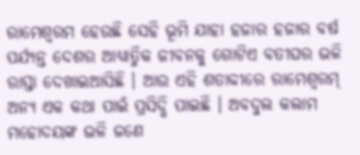ରାମେଶ୍ୱରମ ହେଉଛି ସେହି ଭୂମି ଯାହା ହଜାର ହଜାର ବର୍ଷ ପର୍ଯ୍ୟନ୍ତ ଦେଶର ଆଧ୍ୟାତ୍ମିକ ଜୀବନକୁ ଗୋଟିଏ ବତୀଘର ଭଳି ରାସ୍ତା ଦେଖାଇଆସିଛି । ଆଉ ଏହି ଶତାବ୍ଦୀରେ ରାମେଶ୍ୱରମ୍ ଅନ୍ୟ ଏକ କଥା ପାଇଁ ପ୍ରସିଦ୍ଧି ପାଇଛି । ଅବଦୁଲ କଲାମ ମହୋଦୟଙ୍କ ଭଳି ଜଣେ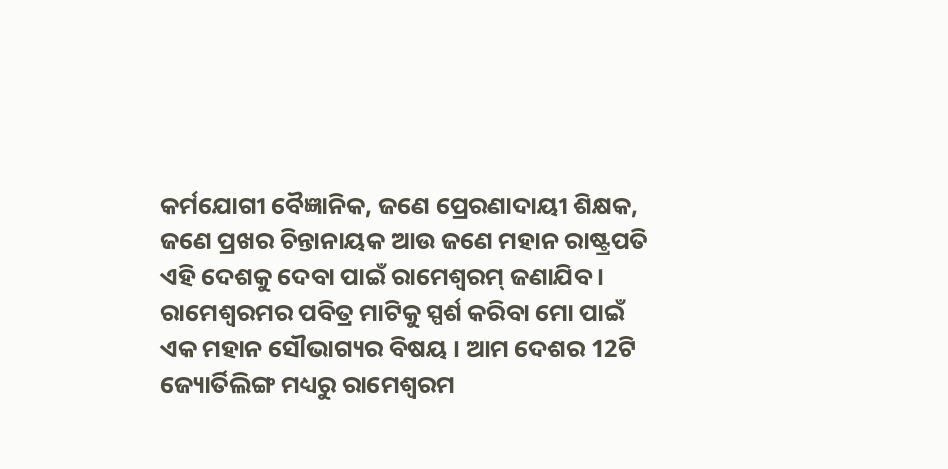କର୍ମଯୋଗୀ ବୈଜ୍ଞାନିକ, ଜଣେ ପ୍ରେରଣାଦାୟୀ ଶିକ୍ଷକ, ଜଣେ ପ୍ରଖର ଚିନ୍ତାନାୟକ ଆଉ ଜଣେ ମହାନ ରାଷ୍ଟ୍ରପତି ଏହି ଦେଶକୁ ଦେବା ପାଇଁ ରାମେଶ୍ୱରମ୍ ଜଣାଯିବ ।
ରାମେଶ୍ୱରମର ପବିତ୍ର ମାଟିକୁ ସ୍ପର୍ଶ କରିବା ମୋ ପାଇଁ ଏକ ମହାନ ସୌଭାଗ୍ୟର ବିଷୟ । ଆମ ଦେଶର 12ଟି ଜ୍ୟୋର୍ତିଲିଙ୍ଗ ମଧ୍ୟରୁ ରାମେଶ୍ୱରମ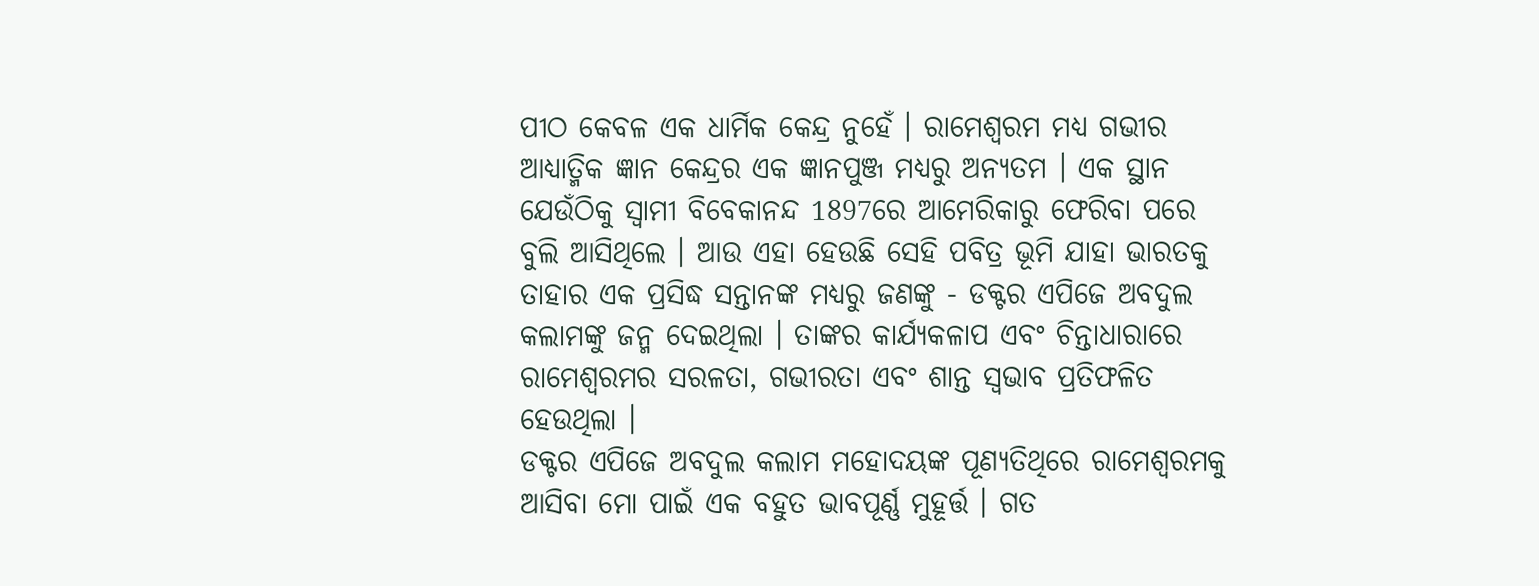ପୀଠ କେବଳ ଏକ ଧାର୍ମିକ କେନ୍ଦ୍ର ନୁହେଁ । ରାମେଶ୍ୱରମ ମଧ୍ୟ ଗଭୀର ଆଧ୍ୟାତ୍ମିକ ଜ୍ଞାନ କେନ୍ଦ୍ରର ଏକ ଜ୍ଞାନପୁଞ୍ଜ ମଧ୍ୟରୁ ଅନ୍ୟତମ । ଏକ ସ୍ଥାନ ଯେଉଁଠିକୁ ସ୍ୱାମୀ ବିବେକାନନ୍ଦ 1897ରେ ଆମେରିକାରୁ ଫେରିବା ପରେ ବୁଲି ଆସିଥିଲେ । ଆଉ ଏହା ହେଉଛି ସେହି ପବିତ୍ର ଭୂମି ଯାହା ଭାରତକୁ ତାହାର ଏକ ପ୍ରସିଦ୍ଧ ସନ୍ତାନଙ୍କ ମଧ୍ୟରୁ ଜଣଙ୍କୁ - ଡକ୍ଟର ଏପିଜେ ଅବଦୁଲ କଲାମଙ୍କୁ ଜନ୍ମ ଦେଇଥିଲା । ତାଙ୍କର କାର୍ଯ୍ୟକଳାପ ଏବଂ ଚିନ୍ତାଧାରାରେ ରାମେଶ୍ୱରମର ସରଳତା, ଗଭୀରତା ଏବଂ ଶାନ୍ତ ସ୍ୱଭାବ ପ୍ରତିଫଳିତ ହେଉଥିଲା ।
ଡକ୍ଟର ଏପିଜେ ଅବଦୁଲ କଲାମ ମହୋଦୟଙ୍କ ପୂଣ୍ୟତିଥିରେ ରାମେଶ୍ୱରମକୁ ଆସିବା ମୋ ପାଇଁ ଏକ ବହୁତ ଭାବପୂର୍ଣ୍ଣ ମୁହୂର୍ତ୍ତ । ଗତ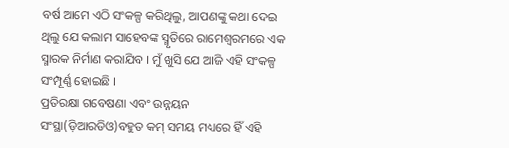ବର୍ଷ ଆମେ ଏଠି ସଂକଳ୍ପ କରିଥିଲୁ, ଆପଣଙ୍କୁ କଥା ଦେଇ ଥିଲୁ ଯେ କଲାମ ସାହେବଙ୍କ ସ୍ମୃତିରେ ରାମେଶ୍ୱରମରେ ଏକ ସ୍ମାରକ ନିର୍ମାଣ କରାଯିବ । ମୁଁ ଖୁସି ଯେ ଆଜି ଏହି ସଂକଳ୍ପ ସଂମ୍ପୂର୍ଣ୍ଣ ହୋଇଛି ।
ପ୍ରତିରକ୍ଷା ଗବେଷଣା ଏବଂ ଉନ୍ନୟନ ସଂସ୍ଥା(ଡ଼ିଆରଡିଓ)ବହୁତ କମ୍ ସମୟ ମଧ୍ୟରେ ହିଁ ଏହି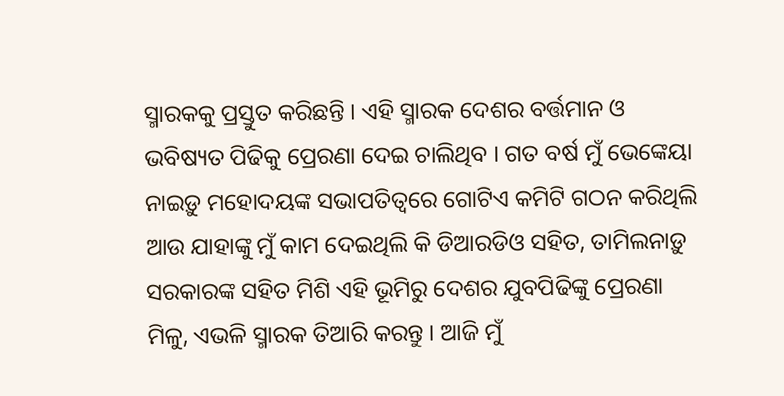ସ୍ମାରକକୁ ପ୍ରସ୍ତୁତ କରିଛନ୍ତି । ଏହି ସ୍ମାରକ ଦେଶର ବର୍ତ୍ତମାନ ଓ ଭବିଷ୍ୟତ ପିଢିକୁ ପ୍ରେରଣା ଦେଇ ଚାଲିଥିବ । ଗତ ବର୍ଷ ମୁଁ ଭେଙ୍କେୟା ନାଇଡ଼ୁ ମହୋଦୟଙ୍କ ସଭାପତିତ୍ୱରେ ଗୋଟିଏ କମିଟି ଗଠନ କରିଥିଲି ଆଉ ଯାହାଙ୍କୁ ମୁଁ କାମ ଦେଇଥିଲି କି ଡିଆରଡିଓ ସହିତ, ତାମିଲନାଡ଼ୁ ସରକାରଙ୍କ ସହିତ ମିଶି ଏହି ଭୂମିରୁ ଦେଶର ଯୁବପିଢିଙ୍କୁ ପ୍ରେରଣା ମିଳୁ, ଏଭଳି ସ୍ମାରକ ତିଆରି କରନ୍ତୁ । ଆଜି ମୁଁ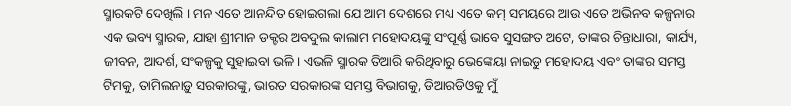ସ୍ମାରକଟି ଦେଖିଲି । ମନ ଏତେ ଆନନ୍ଦିତ ହୋଇଗଲା ଯେ ଆମ ଦେଶରେ ମଧ୍ୟ ଏତେ କମ୍ ସମୟରେ ଆଉ ଏତେ ଅଭିନବ କଳ୍ପନାର ଏକ ଭବ୍ୟ ସ୍ମାରକ, ଯାହା ଶ୍ରୀମାନ ଡକ୍ଟର ଅବଦୁଲ କାଲାମ ମହୋଦୟଙ୍କୁ ସଂପୂର୍ଣ୍ଣ ଭାବେ ସୁସଙ୍ଗତ ଅଟେ, ତାଙ୍କର ଚିନ୍ତାଧାରା, କାର୍ଯ୍ୟ, ଜୀବନ, ଆଦର୍ଶ, ସଂକଳ୍ପକୁ ସୁହାଇବା ଭଳି । ଏଭଳି ସ୍ମାରକ ତିଆରି କରିଥିବାରୁ ଭେଙ୍କେୟା ନାଇଡୁ ମହୋଦୟ ଏବଂ ତାଙ୍କର ସମସ୍ତ ଟିମକୁ, ତାମିଲନାଡ଼ୁ ସରକାରଙ୍କୁ, ଭାରତ ସରକାରଙ୍କ ସମସ୍ତ ବିଭାଗକୁ, ଡିଆରଡିଓକୁ ମୁଁ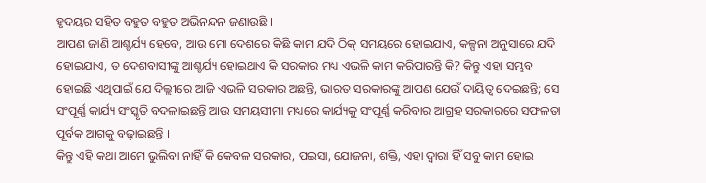ହୃଦୟର ସହିତ ବହୁତ ବହୁତ ଅଭିନନ୍ଦନ ଜଣାଉଛି ।
ଆପଣ ଜାଣି ଆଶ୍ଚର୍ଯ୍ୟ ହେବେ, ଆଉ ମୋ ଦେଶରେ କିଛି କାମ ଯଦି ଠିକ୍ ସମୟରେ ହୋଇଯାଏ, କଳ୍ପନା ଅନୁସାରେ ଯଦି ହୋଇଯାଏ, ତ ଦେଶବାସୀଙ୍କୁ ଆଶ୍ଚର୍ଯ୍ୟ ହୋଇଥାଏ କି ସରକାର ମଧ୍ୟ ଏଭଳି କାମ କରିପାରନ୍ତି କି? କିନ୍ତୁ ଏହା ସମ୍ଭବ ହୋଇଛି ଏଥିପାଇଁ ଯେ ଦିଲ୍ଲୀରେ ଆଜି ଏଭଳି ସରକାର ଅଛନ୍ତି, ଭାରତ ସରକାରଙ୍କୁ ଆପଣ ଯେଉଁ ଦାୟିତ୍ୱ ଦେଇଛନ୍ତି; ସେ ସଂପୂର୍ଣ୍ଣ କାର୍ଯ୍ୟ ସଂସ୍କୃତି ବଦଳାଇଛନ୍ତି ଆଉ ସମୟସୀମା ମଧ୍ୟରେ କାର୍ଯ୍ୟକୁ ସଂପୂର୍ଣ୍ଣ କରିବାର ଆଗ୍ରହ ସରକାରରେ ସଫଳତା ପୂର୍ବକ ଆଗକୁ ବଢ଼ାଇଛନ୍ତି ।
କିନ୍ତୁ ଏହି କଥା ଆମେ ଭୁଲିବା ନାହିଁ କି କେବଳ ସରକାର, ପଇସା, ଯୋଜନା, ଶକ୍ତି, ଏହା ଦ୍ୱାରା ହିଁ ସବୁ କାମ ହୋଇ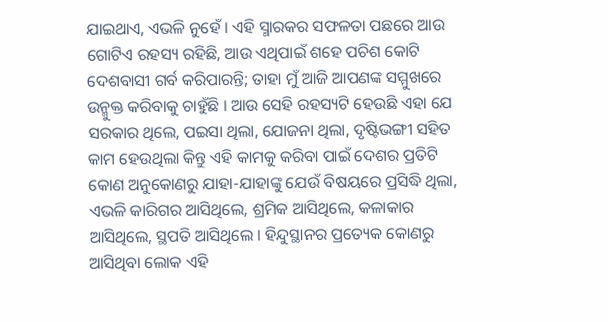ଯାଇଥାଏ, ଏଭଳି ନୁହେଁ । ଏହି ସ୍ମାରକର ସଫଳତା ପଛରେ ଆଉ ଗୋଟିଏ ରହସ୍ୟ ରହିଛି, ଆଉ ଏଥିପାଇଁ ଶହେ ପଚିଶ କୋଟି ଦେଶବାସୀ ଗର୍ବ କରିପାରନ୍ତି; ତାହା ମୁଁ ଆଜି ଆପଣଙ୍କ ସମ୍ମୁଖରେ ଉନ୍ମୁକ୍ତ କରିବାକୁ ଚାହୁଁଛି । ଆଉ ସେହି ରହସ୍ୟଟି ହେଉଛି ଏହା ଯେ ସରକାର ଥିଲେ, ପଇସା ଥିଲା, ଯୋଜନା ଥିଲା, ଦୃଷ୍ଟିଭଙ୍ଗୀ ସହିତ କାମ ହେଉଥିଲା କିନ୍ତୁ ଏହି କାମକୁ କରିବା ପାଇଁ ଦେଶର ପ୍ରତିଟି କୋଣ ଅନୁକୋଣରୁ ଯାହା-ଯାହାଙ୍କୁ ଯେଉଁ ବିଷୟରେ ପ୍ରସିଦ୍ଧି ଥିଲା, ଏଭଳି କାରିଗର ଆସିଥିଲେ, ଶ୍ରମିକ ଆସିଥିଲେ, କଳାକାର ଆସିଥିଲେ, ସ୍ଥପତି ଆସିଥିଲେ । ହିନ୍ଦୁସ୍ଥାନର ପ୍ରତ୍ୟେକ କୋଣରୁ ଆସିଥିବା ଲୋକ ଏହି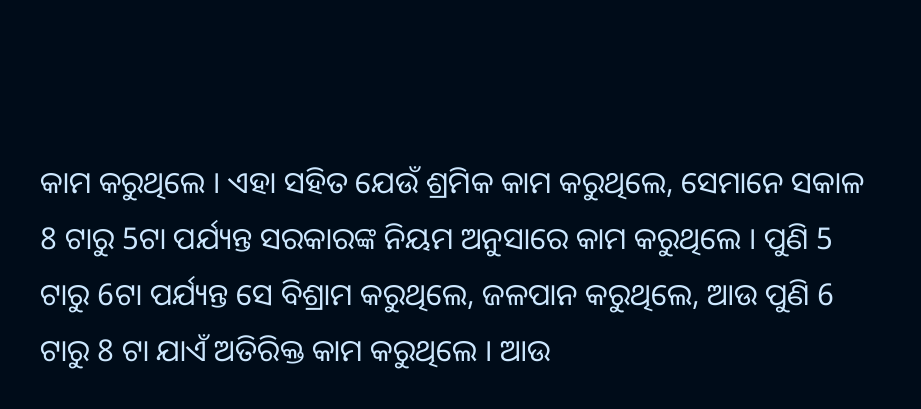କାମ କରୁଥିଲେ । ଏହା ସହିତ ଯେଉଁ ଶ୍ରମିକ କାମ କରୁଥିଲେ, ସେମାନେ ସକାଳ 8 ଟାରୁ 5ଟା ପର୍ଯ୍ୟନ୍ତ ସରକାରଙ୍କ ନିୟମ ଅନୁସାରେ କାମ କରୁଥିଲେ । ପୁଣି 5 ଟାରୁ 6ଟା ପର୍ଯ୍ୟନ୍ତ ସେ ବିଶ୍ରାମ କରୁଥିଲେ, ଜଳପାନ କରୁଥିଲେ, ଆଉ ପୁଣି 6 ଟାରୁ 8 ଟା ଯାଏଁ ଅତିରିକ୍ତ କାମ କରୁଥିଲେ । ଆଉ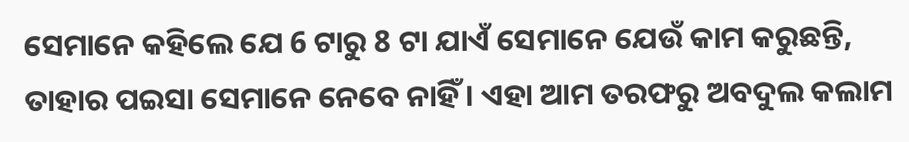ସେମାନେ କହିଲେ ଯେ 6 ଟାରୁ 8 ଟା ଯାଏଁ ସେମାନେ ଯେଉଁ କାମ କରୁଛନ୍ତି, ତାହାର ପଇସା ସେମାନେ ନେବେ ନାହିଁ । ଏହା ଆମ ତରଫରୁ ଅବଦୁଲ କଲାମ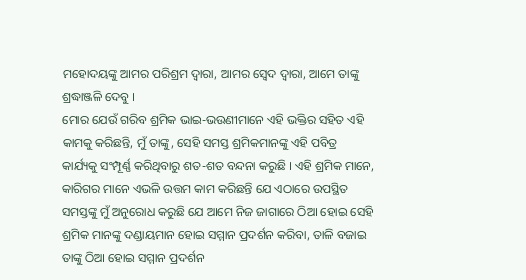ମହୋଦୟଙ୍କୁ ଆମର ପରିଶ୍ରମ ଦ୍ୱାରା, ଆମର ସ୍ୱେଦ ଦ୍ୱାରା, ଆମେ ତାଙ୍କୁ ଶ୍ରଦ୍ଧାଞ୍ଜଳି ଦେବୁ ।
ମୋର ଯେଉଁ ଗରିବ ଶ୍ରମିକ ଭାଇ-ଭଉଣୀମାନେ ଏହି ଭକ୍ତିର ସହିତ ଏହି କାମକୁ କରିଛନ୍ତି, ମୁଁ ତାଙ୍କୁ, ସେହି ସମସ୍ତ ଶ୍ରମିକମାନଙ୍କୁ ଏହି ପବିତ୍ର କାର୍ଯ୍ୟକୁ ସଂମ୍ପୂର୍ଣ୍ଣ କରିଥିବାରୁ ଶତ-ଶତ ବନ୍ଦନା କରୁଛି । ଏହି ଶ୍ରମିକ ମାନେ, କାରିଗର ମାନେ ଏଭଳି ଉତ୍ତମ କାମ କରିଛନ୍ତି ଯେ ଏଠାରେ ଉପସ୍ଥିତ ସମସ୍ତଙ୍କୁ ମୁଁ ଅନୁରୋଧ କରୁଛି ଯେ ଆମେ ନିଜ ଜାଗାରେ ଠିଆ ହୋଇ ସେହି ଶ୍ରମିକ ମାନଙ୍କୁ ଦଣ୍ଡାୟମାନ ହୋଇ ସମ୍ମାନ ପ୍ରଦର୍ଶନ କରିବା, ତାଳି ବଜାଇ ତାଙ୍କୁ ଠିଆ ହୋଇ ସମ୍ମାନ ପ୍ରଦର୍ଶନ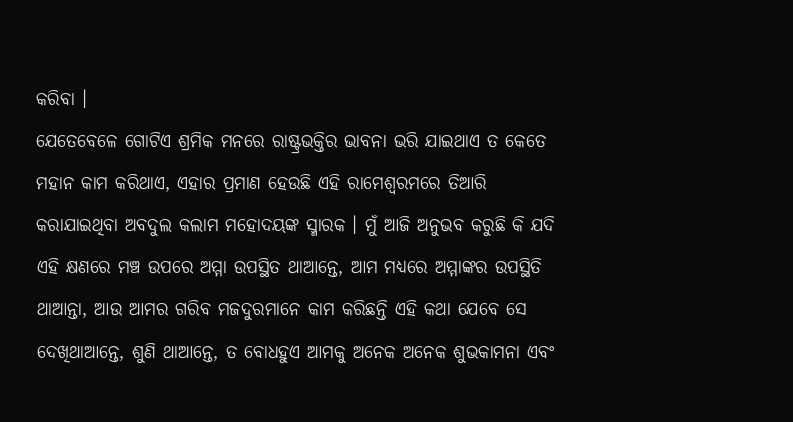କରିବା ।
ଯେତେବେଳେ ଗୋଟିଏ ଶ୍ରମିକ ମନରେ ରାଷ୍ଟ୍ରଭକ୍ତିର ଭାବନା ଭରି ଯାଇଥାଏ ତ କେତେ ମହାନ କାମ କରିଥାଏ, ଏହାର ପ୍ରମାଣ ହେଉଛି ଏହି ରାମେଶ୍ୱରମରେ ତିଆରି କରାଯାଇଥିବା ଅବଦୁଲ କଲାମ ମହୋଦୟଙ୍କ ସ୍ମାରକ । ମୁଁ ଆଜି ଅନୁଭବ କରୁଛି କି ଯଦି ଏହି କ୍ଷଣରେ ମଞ୍ଚ ଉପରେ ଅମ୍ମା ଉପସ୍ଥିତ ଥାଆନ୍ତେ, ଆମ ମଧ୍ୟରେ ଅମ୍ମାଙ୍କର ଉପସ୍ଥିତି ଥାଆନ୍ତା, ଆଉ ଆମର ଗରିବ ମଜଦୁରମାନେ କାମ କରିଛନ୍ତି ଏହି କଥା ଯେବେ ସେ ଦେଖିଥାଆନ୍ତେ, ଶୁଣି ଥାଆନ୍ତେ, ତ ବୋଧହୁଏ ଆମକୁ ଅନେକ ଅନେକ ଶୁଭକାମନା ଏବଂ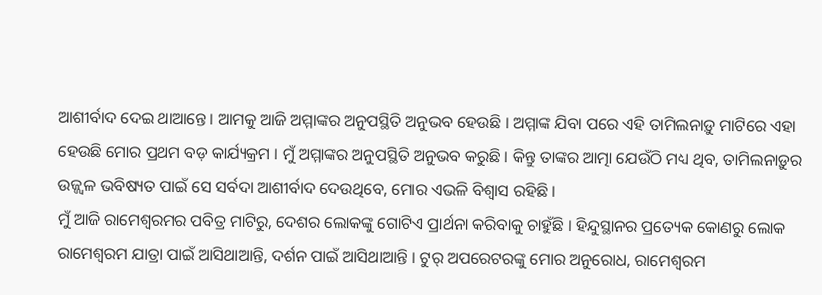ଆଶୀର୍ବାଦ ଦେଇ ଥାଆନ୍ତେ । ଆମକୁ ଆଜି ଅମ୍ମାଙ୍କର ଅନୁପସ୍ଥିତି ଅନୁଭବ ହେଉଛି । ଅମ୍ମାଙ୍କ ଯିବା ପରେ ଏହି ତାମିଲନାଡ଼ୁ ମାଟିରେ ଏହା ହେଉଛି ମୋର ପ୍ରଥମ ବଡ଼ କାର୍ଯ୍ୟକ୍ରମ । ମୁଁ ଅମ୍ମାଙ୍କର ଅନୁପସ୍ଥିତି ଅନୁଭବ କରୁଛି । କିନ୍ତୁ ତାଙ୍କର ଆତ୍ମା ଯେଉଁଠି ମଧ୍ୟ ଥିବ, ତାମିଲନାଡ଼ୁର ଉଜ୍ଜ୍ୱଳ ଭବିଷ୍ୟତ ପାଇଁ ସେ ସର୍ବଦା ଆଶୀର୍ବାଦ ଦେଉଥିବେ, ମୋର ଏଭଳି ବିଶ୍ୱାସ ରହିଛି ।
ମୁଁ ଆଜି ରାମେଶ୍ୱରମର ପବିତ୍ର ମାଟିରୁ, ଦେଶର ଲୋକଙ୍କୁ ଗୋଟିଏ ପ୍ରାର୍ଥନା କରିବାକୁ ଚାହୁଁଛି । ହିନ୍ଦୁସ୍ଥାନର ପ୍ରତ୍ୟେକ କୋଣରୁ ଲୋକ ରାମେଶ୍ୱରମ ଯାତ୍ରା ପାଇଁ ଆସିଥାଆନ୍ତି, ଦର୍ଶନ ପାଇଁ ଆସିଥାଆନ୍ତି । ଟୁର୍ ଅପରେଟରଙ୍କୁ ମୋର ଅନୁରୋଧ, ରାମେଶ୍ୱରମ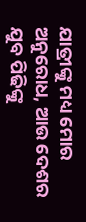ଯାତ୍ରୀଙ୍କୁ ମଧ୍ୟ ମୋର ଅନୁରୋଧ, ଆଉ ଦେଶର ଯୁବ ପିଢିଙ୍କୁ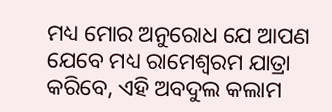ମଧ୍ୟ ମୋର ଅନୁରୋଧ ଯେ ଆପଣ ଯେବେ ମଧ୍ୟ ରାମେଶ୍ୱରମ ଯାତ୍ରା କରିବେ, ଏହି ଅବଦୁଲ କଲାମ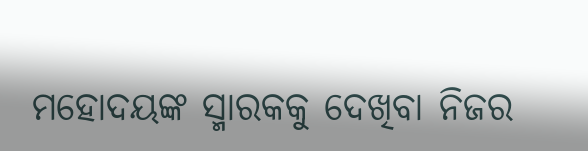ମହୋଦୟଙ୍କ ସ୍ମାରକକୁ ଦେଖିବା ନିଜର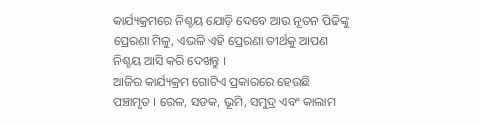କାର୍ଯ୍ୟକ୍ରମରେ ନିଶ୍ଚୟ ଯୋଡ଼ି ଦେବେ ଆଉ ନୂତନ ପିଢିଙ୍କୁ ପ୍ରେରଣା ମିଳୁ, ଏଭଳି ଏହି ପ୍ରେରଣା ତୀର୍ଥକୁ ଆପଣ ନିଶ୍ଚୟ ଆସି କରି ଦେଖନ୍ତୁ ।
ଆଜିର କାର୍ଯ୍ୟକ୍ରମ ଗୋଟିଏ ପ୍ରକାରରେ ହେଉଛି ପଞ୍ଚାମୃତ । ରେଳ, ସଡକ, ଭୂମି, ସମୁଦ୍ର ଏବଂ କାଲାମ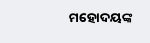ମହୋଦୟଙ୍କ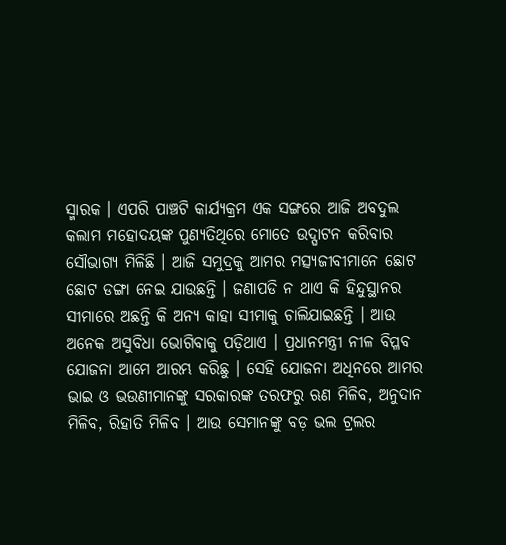ସ୍ମାରକ । ଏପରି ପାଞ୍ଚଟି କାର୍ଯ୍ୟକ୍ରମ ଏକ ସଙ୍ଗରେ ଆଜି ଅବଦୁଲ କଲାମ ମହୋଦୟଙ୍କ ପୁଣ୍ୟତିଥିରେ ମୋତେ ଉଦ୍ଘାଟନ କରିବାର ସୌଭାଗ୍ୟ ମିଳିଛି । ଆଜି ସମୁଦ୍ରକୁ ଆମର ମତ୍ସ୍ୟଜୀବୀମାନେ ଛୋଟ ଛୋଟ ଡଙ୍ଗା ନେଇ ଯାଉଛନ୍ତି । ଜଣାପଡି ନ ଥାଏ କି ହିନ୍ଦୁସ୍ଥାନର ସୀମାରେ ଅଛନ୍ତି କି ଅନ୍ୟ କାହା ସୀମାକୁ ଚାଲିଯାଇଛନ୍ତି । ଆଉ ଅନେକ ଅସୁବିଧା ଭୋଗିବାକୁ ପଡ଼ିଥାଏ । ପ୍ରଧାନମନ୍ତ୍ରୀ ନୀଳ ବିପ୍ଳବ ଯୋଜନା ଆମେ ଆରମ୍ଭ କରିଛୁ । ସେହି ଯୋଜନା ଅଧିନରେ ଆମର ଭାଇ ଓ ଭଉଣୀମାନଙ୍କୁ ସରକାରଙ୍କ ତରଫରୁ ଋଣ ମିଳିବ, ଅନୁଦାନ ମିଳିବ, ରିହାତି ମିଳିବ । ଆଉ ସେମାନଙ୍କୁ ବଡ଼ ଭଲ ଟ୍ରଲର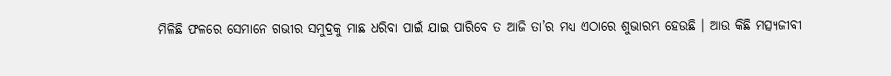ମିଳିଛି ଫଳରେ ସେମାନେ ଗଭୀର ସମୁଦ୍ରକୁ ମାଛ ଧରିବା ପାଇଁ ଯାଇ ପାରିବେ ତ ଆଜି ତା’ର ମଧ୍ୟ ଏଠାରେ ଶୁଭାରମ୍ଭ ହେଉଛି । ଆଉ କିଛି ମତ୍ସ୍ୟଜୀବୀ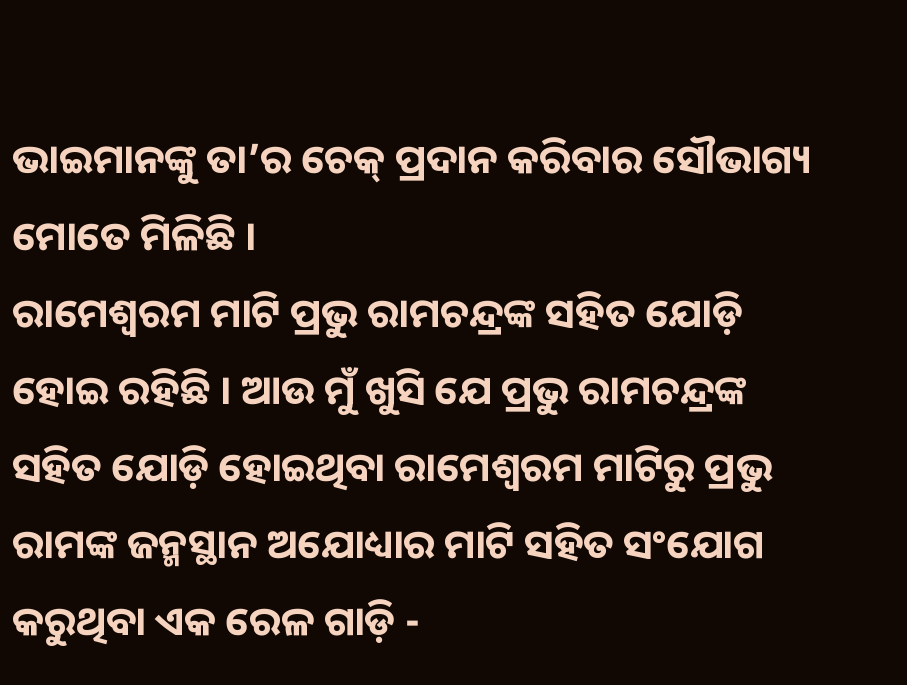ଭାଇମାନଙ୍କୁ ତା’ର ଚେକ୍ ପ୍ରଦାନ କରିବାର ସୌଭାଗ୍ୟ ମୋତେ ମିଳିଛି ।
ରାମେଶ୍ୱରମ ମାଟି ପ୍ରଭୁ ରାମଚନ୍ଦ୍ରଙ୍କ ସହିତ ଯୋଡ଼ି ହୋଇ ରହିଛି । ଆଉ ମୁଁ ଖୁସି ଯେ ପ୍ରଭୁ ରାମଚନ୍ଦ୍ରଙ୍କ ସହିତ ଯୋଡ଼ି ହୋଇଥିବା ରାମେଶ୍ୱରମ ମାଟିରୁ ପ୍ରଭୁ ରାମଙ୍କ ଜନ୍ମସ୍ଥାନ ଅଯୋଧ୍ୟାର ମାଟି ସହିତ ସଂଯୋଗ କରୁଥିବା ଏକ ରେଳ ଗାଡ଼ି -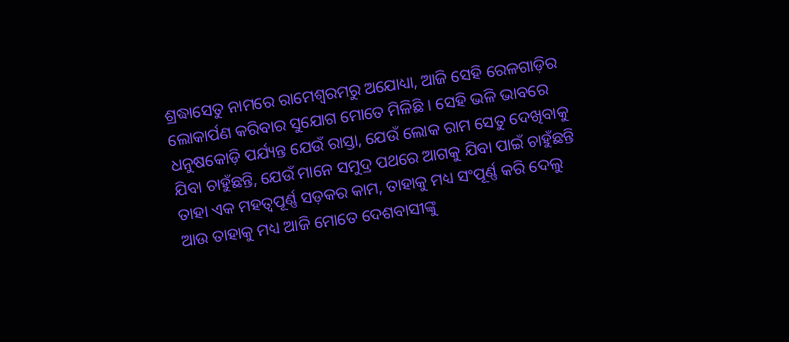ଶ୍ରଦ୍ଧାସେତୁ ନାମରେ ରାମେଶ୍ୱରମରୁ ଅଯୋଧ୍ୟା, ଆଜି ସେହି ରେଳଗାଡ଼ିର ଲୋକାର୍ପଣ କରିବାର ସୁଯୋଗ ମୋତେ ମିଳିଛି । ସେହି ଭଳି ଭାବରେ ଧନୁଷକୋଡ଼ି ପର୍ଯ୍ୟନ୍ତ ଯେଉଁ ରାସ୍ତା, ଯେଉଁ ଲୋକ ରାମ ସେତୁ ଦେଖିବାକୁ ଯିବା ଚାହୁଁଛନ୍ତି, ଯେଉଁ ମାନେ ସମୁଦ୍ର ପଥରେ ଆଗକୁ ଯିବା ପାଇଁ ଚାହୁଁଛନ୍ତି ତାହା ଏକ ମହତ୍ୱପୂର୍ଣ୍ଣ ସଡ଼କର କାମ, ତାହାକୁ ମଧ୍ୟ ସଂପୂର୍ଣ୍ଣ କରି ଦେଲୁ ଆଉ ତାହାକୁ ମଧ୍ୟ ଆଜି ମୋତେ ଦେଶବାସୀଙ୍କୁ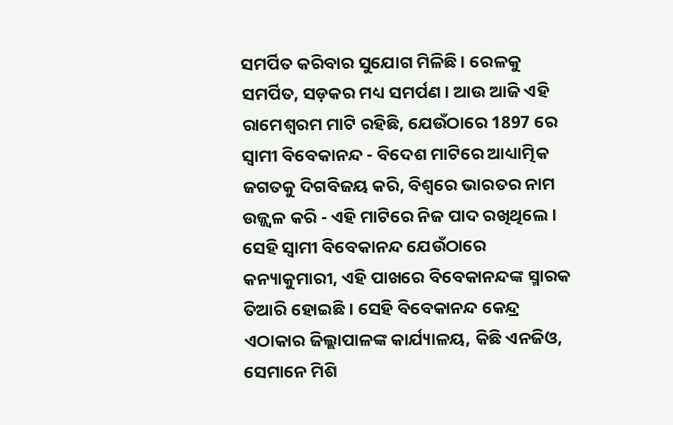ସମର୍ପିତ କରିବାର ସୁଯୋଗ ମିଳିଛି । ରେଳକୁ ସମର୍ପିତ, ସଡ଼କର ମଧ୍ୟ ସମର୍ପଣ । ଆଉ ଆଜି ଏହି ରାମେଶ୍ୱରମ ମାଟି ରହିଛି, ଯେଉଁଠାରେ 1897 ରେ ସ୍ୱାମୀ ବିବେକାନନ୍ଦ - ବିଦେଶ ମାଟିରେ ଆଧ୍ୟାତ୍ମିକ ଜଗତକୁ ଦିଗବିଜୟ କରି, ବିଶ୍ୱରେ ଭାରତର ନାମ ଉଜ୍ଜ୍ୱଳ କରି - ଏହି ମାଟିରେ ନିଜ ପାଦ ରଖିଥିଲେ । ସେହି ସ୍ୱାମୀ ବିବେକାନନ୍ଦ ଯେଉଁଠାରେ କନ୍ୟାକୁମାରୀ, ଏହି ପାଖରେ ବିବେକାନନ୍ଦଙ୍କ ସ୍ମାରକ ତିଆରି ହୋଇଛି । ସେହି ବିବେକାନନ୍ଦ କେନ୍ଦ୍ର ଏଠାକାର ଜିଲ୍ଲାପାଳଙ୍କ କାର୍ଯ୍ୟାଳୟ, କିଛି ଏନଜିଓ, ସେମାନେ ମିଶି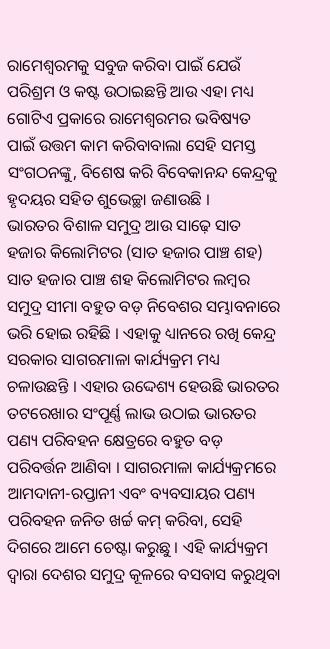ରାମେଶ୍ୱରମକୁ ସବୁଜ କରିବା ପାଇଁ ଯେଉଁ ପରିଶ୍ରମ ଓ କଷ୍ଟ ଉଠାଇଛନ୍ତି ଆଉ ଏହା ମଧ୍ୟ ଗୋଟିଏ ପ୍ରକାରେ ରାମେଶ୍ୱରମର ଭବିଷ୍ୟତ ପାଇଁ ଉତ୍ତମ କାମ କରିବାବାଲା ସେହି ସମସ୍ତ ସଂଗଠନଙ୍କୁ, ବିଶେଷ କରି ବିବେକାନନ୍ଦ କେନ୍ଦ୍ରକୁ ହୃଦୟର ସହିତ ଶୁଭେଚ୍ଛା ଜଣାଉଛି ।
ଭାରତର ବିଶାଳ ସମୁଦ୍ର ଆଉ ସାଢ଼େ ସାତ ହଜାର କିଲୋମିଟର (ସାତ ହଜାର ପାଞ୍ଚ ଶହ) ସାତ ହଜାର ପାଞ୍ଚ ଶହ କିଲୋମିଟର ଲମ୍ବର ସମୁଦ୍ର ସୀମା ବହୁତ ବଡ଼ ନିବେଶର ସମ୍ଭାବନାରେ ଭରି ହୋଇ ରହିଛି । ଏହାକୁ ଧ୍ୟାନରେ ରଖି କେନ୍ଦ୍ର ସରକାର ସାଗରମାଳା କାର୍ଯ୍ୟକ୍ରମ ମଧ୍ୟ ଚଳାଉଛନ୍ତି । ଏହାର ଉଦ୍ଦେଶ୍ୟ ହେଉଛି ଭାରତର ତଟରେଖାର ସଂପୂର୍ଣ୍ଣ ଲାଭ ଉଠାଇ ଭାରତର ପଣ୍ୟ ପରିବହନ କ୍ଷେତ୍ରରେ ବହୁତ ବଡ଼ ପରିବର୍ତ୍ତନ ଆଣିବା । ସାଗରମାଳା କାର୍ଯ୍ୟକ୍ରମରେ ଆମଦାନୀ-ରପ୍ତାନୀ ଏବଂ ବ୍ୟବସାୟର ପଣ୍ୟ ପରିବହନ ଜନିତ ଖର୍ଚ୍ଚ କମ୍ କରିବା, ସେହି ଦିଗରେ ଆମେ ଚେଷ୍ଟା କରୁଛୁ । ଏହି କାର୍ଯ୍ୟକ୍ରମ ଦ୍ୱାରା ଦେଶର ସମୁଦ୍ର କୂଳରେ ବସବାସ କରୁଥିବା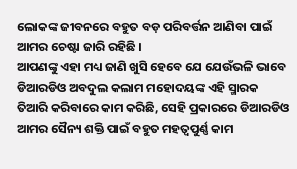ଲୋକଙ୍କ ଜୀବନରେ ବହୁତ ବଡ଼ ପରିବର୍ତ୍ତନ ଆଣିବା ପାଇଁ ଆମର ଚେଷ୍ଟା ଜାରି ରହିଛି ।
ଆପଣଙ୍କୁ ଏହା ମଧ୍ୟ ଜାଣି ଖୁସି ହେବେ ଯେ ଯେଉଁଭଳି ଭାବେ ଡିଆରଡିଓ ଅବଦୁଲ କଲାମ ମହୋଦୟଙ୍କ ଏହି ସ୍ମାରକ ତିଆରି କରିବାରେ କାମ କରିଛି, ସେହି ପ୍ରକାରରେ ଡିଆରଡିଓ ଆମର ସୈନ୍ୟ ଶକ୍ତି ପାଇଁ ବହୁତ ମହତ୍ୱପୁର୍ଣ୍ଣ କାମ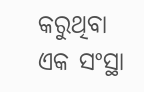କରୁଥିବା ଏକ ସଂସ୍ଥା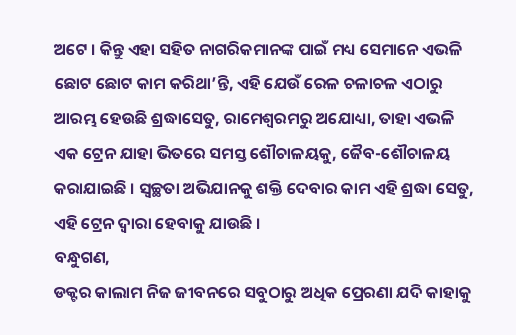ଅଟେ । କିନ୍ତୁ ଏହା ସହିତ ନାଗରିକମାନଙ୍କ ପାଇଁ ମଧ୍ୟ ସେମାନେ ଏଭଳି ଛୋଟ ଛୋଟ କାମ କରିଥା’ନ୍ତି, ଏହି ଯେଉଁ ରେଳ ଚଳାଚଳ ଏଠାରୁ ଆରମ୍ଭ ହେଉଛି ଶ୍ରଦ୍ଧାସେତୁ, ରାମେଶ୍ୱରମରୁ ଅଯୋଧ୍ୟା, ତାହା ଏଭଳି ଏକ ଟ୍ରେନ ଯାହା ଭିତରେ ସମସ୍ତ ଶୌଚାଳୟକୁ, ଜୈବ-ଶୌଚାଳୟ କରାଯାଇଛି । ସ୍ୱଚ୍ଛତା ଅଭିଯାନକୁ ଶକ୍ତି ଦେବାର କାମ ଏହି ଶ୍ରଦ୍ଧା ସେତୁ, ଏହି ଟ୍ରେନ ଦ୍ୱାରା ହେବାକୁ ଯାଉଛି ।
ବନ୍ଧୁଗଣ,
ଡକ୍ଟର କାଲାମ ନିଜ ଜୀବନରେ ସବୁଠାରୁ ଅଧିକ ପ୍ରେରଣା ଯଦି କାହାକୁ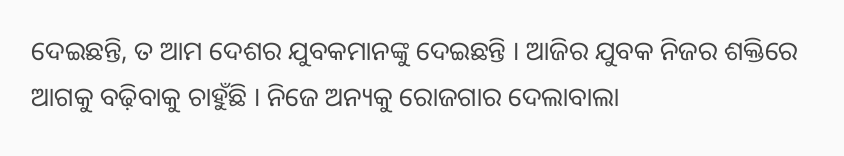ଦେଇଛନ୍ତି, ତ ଆମ ଦେଶର ଯୁବକମାନଙ୍କୁ ଦେଇଛନ୍ତି । ଆଜିର ଯୁବକ ନିଜର ଶକ୍ତିରେ ଆଗକୁ ବଢ଼ିବାକୁ ଚାହୁଁଛି । ନିଜେ ଅନ୍ୟକୁ ରୋଜଗାର ଦେଲାବାଲା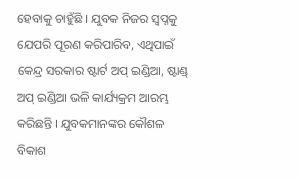ହେବାକୁ ଚାହୁଁଛି । ଯୁବକ ନିଜର ସ୍ୱପ୍ନକୁ ଯେପରି ପୂରଣ କରିପାରିବ, ଏଥିପାଇଁ କେନ୍ଦ୍ର ସରକାର ଷ୍ଟାର୍ଟ ଅପ୍ ଇଣ୍ଡିଆ, ଷ୍ଟାଣ୍ଡ୍ ଅପ୍ ଇଣ୍ଡିଆ ଭଳି କାର୍ଯ୍ୟକ୍ରମ ଆରମ୍ଭ କରିଛନ୍ତି । ଯୁବକମାନଙ୍କର କୌଶଳ ବିକାଶ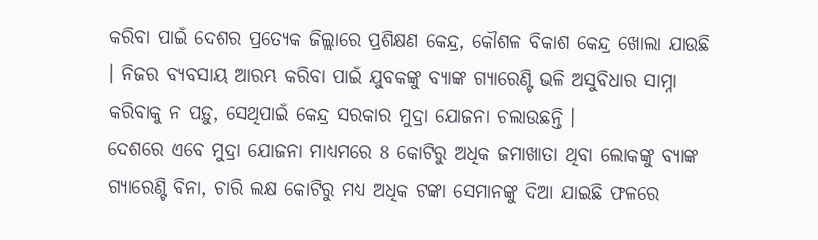କରିବା ପାଇଁ ଦେଶର ପ୍ରତ୍ୟେକ ଜିଲ୍ଲାରେ ପ୍ରଶିକ୍ଷଣ କେନ୍ଦ୍ର, କୌଶଳ ବିକାଶ କେନ୍ଦ୍ର ଖୋଲା ଯାଉଛି । ନିଜର ବ୍ୟବସାୟ ଆରମ୍ଭ କରିବା ପାଇଁ ଯୁବକଙ୍କୁ ବ୍ୟାଙ୍କ ଗ୍ୟାରେଣ୍ଟି ଭଳି ଅସୁବିଧାର ସାମ୍ନା କରିବାକୁ ନ ପଡ଼ୁ, ସେଥିପାଇଁ କେନ୍ଦ୍ର ସରକାର ମୁଦ୍ରା ଯୋଜନା ଚଲାଉଛନ୍ତି ।
ଦେଶରେ ଏବେ ମୁଦ୍ରା ଯୋଜନା ମାଧ୍ୟମରେ 8 କୋଟିରୁ ଅଧିକ ଜମାଖାତା ଥିବା ଲୋକଙ୍କୁ ବ୍ୟାଙ୍କ ଗ୍ୟାରେଣ୍ଟି ବିନା, ଚାରି ଲକ୍ଷ କୋଟିରୁ ମଧ୍ୟ ଅଧିକ ଟଙ୍କା ସେମାନଙ୍କୁ ଦିଆ ଯାଇଛି ଫଳରେ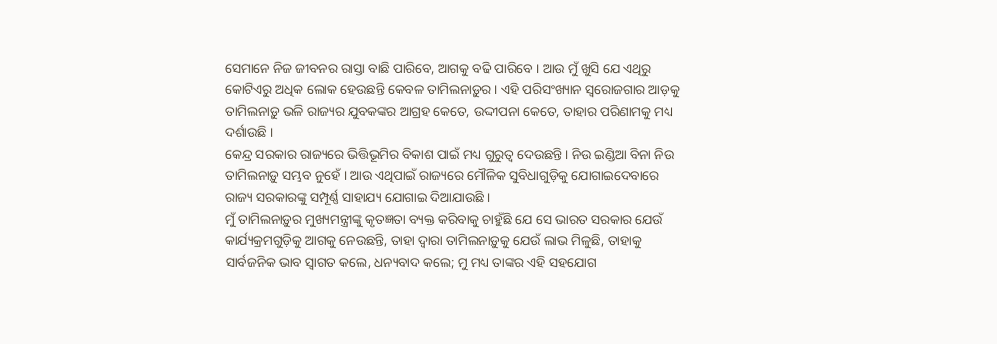ସେମାନେ ନିଜ ଜୀବନର ରାସ୍ତା ବାଛି ପାରିବେ, ଆଗକୁ ବଢି ପାରିବେ । ଆଉ ମୁଁ ଖୁସି ଯେ ଏଥିରୁ କୋଟିଏରୁ ଅଧିକ ଲୋକ ହେଉଛନ୍ତି କେବଳ ତାମିଲନାଡ଼ୁର । ଏହି ପରିସଂଖ୍ୟାନ ସ୍ୱରୋଜଗାର ଆଡ଼କୁ ତାମିଲନାଡ଼ୁ ଭଳି ରାଜ୍ୟର ଯୁବକଙ୍କର ଆଗ୍ରହ କେତେ, ଉଦ୍ଦୀପନା କେତେ, ତାହାର ପରିଣାମକୁ ମଧ୍ୟ ଦର୍ଶାଉଛି ।
କେନ୍ଦ୍ର ସରକାର ରାଜ୍ୟରେ ଭିତ୍ତିଭୂମିର ବିକାଶ ପାଇଁ ମଧ୍ୟ ଗୁରୁତ୍ୱ ଦେଉଛନ୍ତି । ନିଉ ଇଣ୍ଡିଆ ବିନା ନିଉ ତାମିଲନାଡ଼ୁ ସମ୍ଭବ ନୁହେଁ । ଆଉ ଏଥିପାଇଁ ରାଜ୍ୟରେ ମୌଳିକ ସୁବିଧାଗୁଡ଼ିକୁ ଯୋଗାଇଦେବାରେ ରାଜ୍ୟ ସରକାରଙ୍କୁ ସମ୍ପୂର୍ଣ୍ଣ ସାହାଯ୍ୟ ଯୋଗାଇ ଦିଆଯାଉଛି ।
ମୁଁ ତାମିଲନାଡ଼ୁର ମୁଖ୍ୟମନ୍ତ୍ରୀଙ୍କୁ କୃତଜ୍ଞତା ବ୍ୟକ୍ତ କରିବାକୁ ଚାହୁଁଛି ଯେ ସେ ଭାରତ ସରକାର ଯେଉଁ କାର୍ଯ୍ୟକ୍ରମଗୁଡ଼ିକୁ ଆଗକୁ ନେଉଛନ୍ତି, ତାହା ଦ୍ୱାରା ତାମିଲନାଡ଼ୁକୁ ଯେଉଁ ଲାଭ ମିଳୁଛି, ତାହାକୁ ସାର୍ବଜନିକ ଭାବ ସ୍ୱାଗତ କଲେ, ଧନ୍ୟବାଦ କଲେ; ମୁ ମଧ୍ୟ ତାଙ୍କର ଏହି ସହଯୋଗ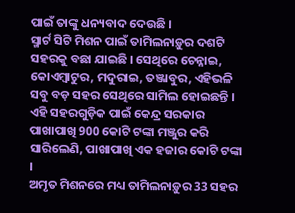ପାଇଁ ତାଙ୍କୁ ଧନ୍ୟବାଦ ଦେଉଛି ।
ସ୍ମାର୍ଟ ସିଟି ମିଶନ ପାଇଁ ତାମିଲନାଡ଼ୁର ଦଶଟି ସହରକୁ ବଛା ଯାଇଛି । ସେଥିରେ ଚେନ୍ନାଇ, କୋଏମ୍ବାଟୁର, ମଦୁରାଇ, ତଞ୍ଜାବୁର, ଏହିଭଳି ସବୁ ବଡ଼ ସହର ସେଥିରେ ସାମିଲ ହୋଇଛନ୍ତି । ଏହି ସହରଗୁଡ଼ିକ ପାଇଁ କେନ୍ଦ୍ର ସରକାର ପାଖାପାଖି 900 କୋଟି ଟଙ୍କା ମଞ୍ଜୁର କରି ସାରିଲେଣି, ପାଖାପାଖି ଏକ ହଜାର କୋଟି ଟଙ୍କା ।
ଅମୃତ ମିଶନରେ ମଧ୍ୟ ତାମିଲନାଡ଼ୁର 33 ସହର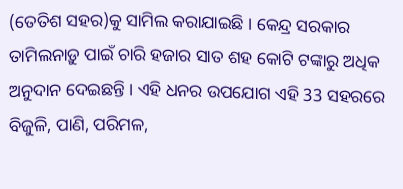(ତେତିଶ ସହର)କୁ ସାମିଲ କରାଯାଇଛି । କେନ୍ଦ୍ର ସରକାର ତାମିଲନାଡ଼ୁ ପାଇଁ ଚାରି ହଜାର ସାତ ଶହ କୋଟି ଟଙ୍କାରୁ ଅଧିକ ଅନୁଦାନ ଦେଇଛନ୍ତି । ଏହି ଧନର ଉପଯୋଗ ଏହି 33 ସହରରେ ବିଜୁଳି, ପାଣି, ପରିମଳ,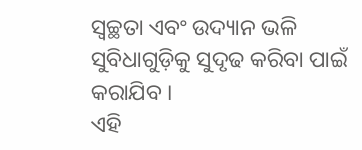ସ୍ୱଚ୍ଛତା ଏବଂ ଉଦ୍ୟାନ ଭଳି ସୁବିଧାଗୁଡ଼ିକୁ ସୁଦୃଢ କରିବା ପାଇଁ କରାଯିବ ।
ଏହି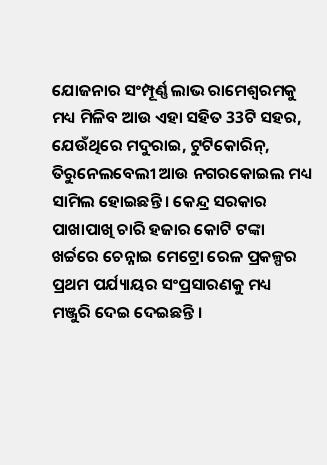ଯୋଜନାର ସଂମ୍ପୂର୍ଣ୍ଣ ଲାଭ ରାମେଶ୍ୱରମକୁ ମଧ୍ୟ ମିଳିବ ଆଉ ଏହା ସହିତ 33ଟି ସହର, ଯେଉଁଥିରେ ମଦୁରାଇ, ଟୁଟିକୋରିନ୍, ତିରୁନେଲବେଲୀ ଆଉ ନଗରକୋଇଲ ମଧ୍ୟ ସାମିଲ ହୋଇଛନ୍ତି । କେନ୍ଦ୍ର ସରକାର ପାଖାପାଖି ଚାରି ହଜାର କୋଟି ଟଙ୍କା ଖର୍ଚ୍ଚରେ ଚେନ୍ନାଇ ମେଟ୍ରୋ ରେଳ ପ୍ରକଳ୍ପର ପ୍ରଥମ ପର୍ଯ୍ୟାୟର ସଂପ୍ରସାରଣକୁ ମଧ୍ୟ ମଞ୍ଜୁରି ଦେଇ ଦେଇଛନ୍ତି ।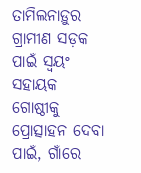ତାମିଲନାଡ଼ୁର ଗ୍ରାମୀଣ ସଡ଼କ ପାଇଁ ସ୍ୱୟଂ ସହାୟକ ଗୋଷ୍ଠୀକୁ ପ୍ରୋତ୍ସାହନ ଦେବା ପାଇଁ, ଗାଁରେ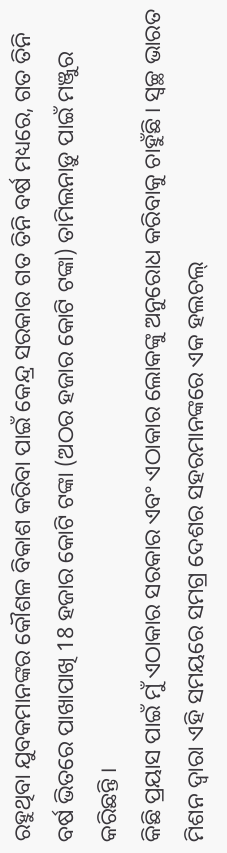ରହୁଥିବା ଯୁବକମାନଙ୍କର କୌଶଳ ବିକାଶ କରିବା ପାଇଁ କେନ୍ଦ୍ର ସରକାର ଗତ ତିନି ବର୍ଷ ମଧ୍ୟରେ, ଗତ ତିନି ବର୍ଷ ଭିତରେ ପାଖାପାଖି 18 ହଜାର କୋଟି ଟଙ୍କା (ଅଠର ହଜାର କୋଟି ଟଙ୍କା) ତାମିଲନାଡ଼ୁ ପାଇଁ ମଞ୍ଜୁର କରିଛନ୍ତି ।
କିଛି ପ୍ରୟାସ ପାଇଁ ମୁଁ ଏଠାକାର ସରକାର ଏବଂ ଏଠାକାର ଲୋକଙ୍କୁ ଅନୁରୋଧ କରିବାକୁ ଚାହୁଁଛି । ସ୍ୱଚ୍ଛ ଭାରତ ମିଶନ ଦ୍ୱାରା ଏହି ସମୟରେ ସମଗ୍ର ଦେଶର ସହରମାନଙ୍କରେ ଏକ ହଲଚଲ୍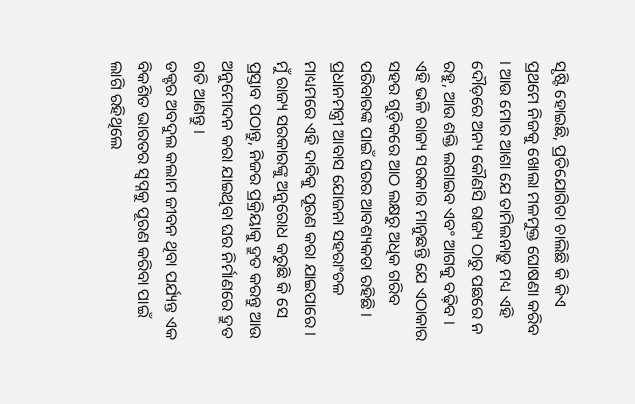ସୃଷ୍ଟି ହୋଇଛି, ପ୍ରତିଯୋଗିତା ଚାଲିଛି କି କିଏ ପ୍ରଥମେ ନିଜକୁ ଖୋଲା ମଳମୁକ୍ତ ଘୋଷଣା କରିବ । ଆଉ ମୋର ଆଶା ଯେ ତାମିଲନାଡ଼ୁ ମଧ୍ୟ ଏହି ଦୌଡ଼ରେ ଅନ୍ୟ କୌଣସି ରାଜ୍ୟ ଠାରୁ ପଛରେ ନ ରହୁ, ଆଉ ଶକ୍ତି ଲଗାଇବ ଏବଂ ଆଗକୁ ବଢ଼ିବ ।
ଏହି ଭଳି ରାଜ୍ୟ ସରକାର ମାନୁଛନ୍ତି ଯେ ଏଠାକାର ସହର ଗୁଡ଼ିକରେ ଆଠ ଲକ୍ଷରୁ ଅଧିକ ଗରିବ ପରିବାରଙ୍କ ପାଇଁ ଘରର ଆବଶ୍ୟକତା ରହିଛି । ପ୍ରଧାନମନ୍ତ୍ରୀ ଆବାସ ଯୋଜନା ସହରାଂଚଳ ମାଧ୍ୟମରେ ଏହି ଦାବିକୁ ପୂରଣ କରା ଯାଇପାରେ । ମୁଁ ରାଜ୍ୟ ସରକାରଙ୍କୁ ଅନୁରୋଧ କରୁଛି କି ସେ ପ୍ରସ୍ତାବ ପଠାନ୍ତୁ, ନିଜର ପ୍ରକ୍ରିୟାକୁ ଦ୍ରୁତ କରନ୍ତୁ ଆଉ ଅନୁମୋଦନ କରା ଯାଇଥିବା ଘର ନିର୍ମାଣରେ ଦ୍ରୁତ ଗତି ଆଣନ୍ତୁ ।
ଡକ୍ଟର ଅବଦୁଲ କଲାମ ଜୀବନ ଥିବା ପର୍ଯ୍ୟନ୍ତ ଏକ ବିକଶିତ ଭାରତର ସ୍ୱପ୍ନକୁ ପୂରଣ କରିବା ପାଇଁ ଲାଗି ରହିଥିଲେ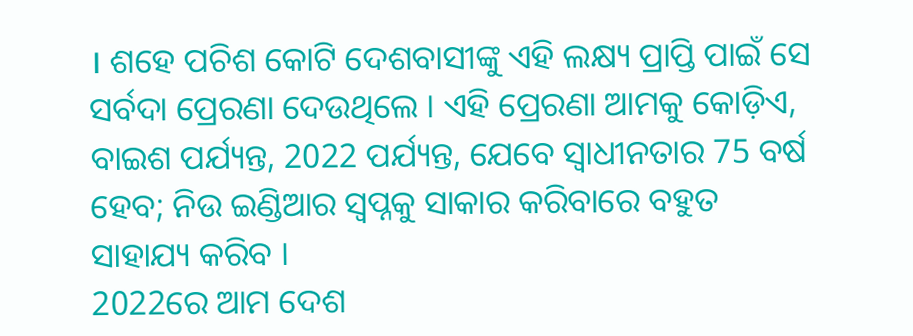। ଶହେ ପଚିଶ କୋଟି ଦେଶବାସୀଙ୍କୁ ଏହି ଲକ୍ଷ୍ୟ ପ୍ରାପ୍ତି ପାଇଁ ସେ ସର୍ବଦା ପ୍ରେରଣା ଦେଉଥିଲେ । ଏହି ପ୍ରେରଣା ଆମକୁ କୋଡ଼ିଏ, ବାଇଶ ପର୍ଯ୍ୟନ୍ତ, 2022 ପର୍ଯ୍ୟନ୍ତ, ଯେବେ ସ୍ୱାଧୀନତାର 75 ବର୍ଷ ହେବ; ନିଉ ଇଣ୍ଡିଆର ସ୍ୱପ୍ନକୁ ସାକାର କରିବାରେ ବହୁତ ସାହାଯ୍ୟ କରିବ ।
2022ରେ ଆମ ଦେଶ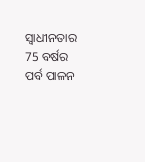ସ୍ୱାଧୀନତାର 75 ବର୍ଷର ପର୍ବ ପାଳନ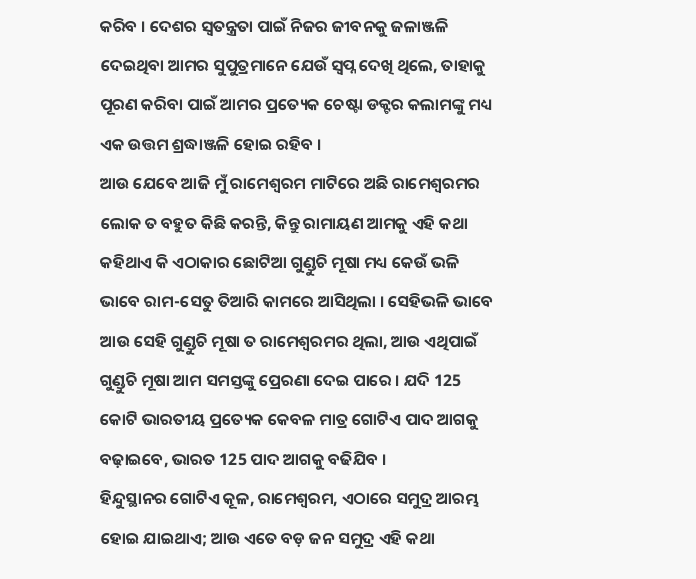କରିବ । ଦେଶର ସ୍ୱତନ୍ତ୍ରତା ପାଇଁ ନିଜର ଜୀବନକୁ ଜଳାଞ୍ଜଳି ଦେଇଥିବା ଆମର ସୁପୁତ୍ରମାନେ ଯେଉଁ ସ୍ୱପ୍ନ ଦେଖି ଥିଲେ, ତାହାକୁ ପୂରଣ କରିବା ପାଇଁ ଆମର ପ୍ରତ୍ୟେକ ଚେଷ୍ଟା ଡକ୍ଟର କଲାମଙ୍କୁ ମଧ୍ୟ ଏକ ଉତ୍ତମ ଶ୍ରଦ୍ଧାଞ୍ଜଳି ହୋଇ ରହିବ ।
ଆଉ ଯେବେ ଆଜି ମୁଁ ରାମେଶ୍ୱରମ ମାଟିରେ ଅଛି ରାମେଶ୍ୱରମର ଲୋକ ତ ବହୁତ କିଛି କରନ୍ତି, କିନ୍ତୁ ରାମାୟଣ ଆମକୁ ଏହି କଥା କହିଥାଏ କି ଏଠାକାର ଛୋଟିଆ ଗୁଣ୍ଡୁଚି ମୂଷା ମଧ୍ୟ କେଉଁ ଭଳି ଭାବେ ରାମ-ସେତୁ ତିଆରି କାମରେ ଆସିଥିଲା । ସେହିଭଳି ଭାବେ ଆଉ ସେହି ଗୁଣ୍ଡୁଚି ମୂଷା ତ ରାମେଶ୍ୱରମର ଥିଲା, ଆଉ ଏଥିପାଇଁ ଗୁଣ୍ଡୁଚି ମୂଷା ଆମ ସମସ୍ତଙ୍କୁ ପ୍ରେରଣା ଦେଇ ପାରେ । ଯଦି 125 କୋଟି ଭାରତୀୟ ପ୍ରତ୍ୟେକ କେବଳ ମାତ୍ର ଗୋଟିଏ ପାଦ ଆଗକୁ ବଢ଼ାଇବେ, ଭାରତ 125 ପାଦ ଆଗକୁ ବଢିଯିବ ।
ହିନ୍ଦୁସ୍ଥାନର ଗୋଟିଏ କୂଳ, ରାମେଶ୍ୱରମ, ଏଠାରେ ସମୁଦ୍ର ଆରମ୍ଭ ହୋଇ ଯାଇଥାଏ; ଆଉ ଏତେ ବଡ଼ ଜନ ସମୁଦ୍ର ଏହି କଥା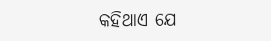କହିଥାଏ ଯେ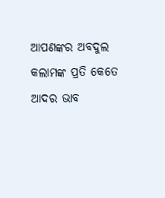ଆପଣଙ୍କର ଅବଦୁଲ କଲାମଙ୍କ ପ୍ରତି କେତେ ଆଦର ଭାବ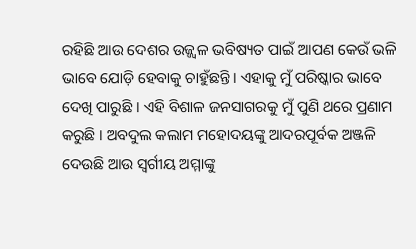ରହିଛି ଆଉ ଦେଶର ଉଜ୍ଜ୍ୱଳ ଭବିଷ୍ୟତ ପାଇଁ ଆପଣ କେଉଁ ଭଳି ଭାବେ ଯୋଡ଼ି ହେବାକୁ ଚାହୁଁଛନ୍ତି । ଏହାକୁ ମୁଁ ପରିଷ୍କାର ଭାବେ ଦେଖି ପାରୁଛି । ଏହି ବିଶାଳ ଜନସାଗରକୁ ମୁଁ ପୁଣି ଥରେ ପ୍ରଣାମ କରୁଛି । ଅବଦୁଲ କଲାମ ମହୋଦୟଙ୍କୁ ଆଦରପୂର୍ବକ ଅଞ୍ଜଳି ଦେଉଛି ଆଉ ସ୍ୱର୍ଗୀୟ ଅମ୍ମାଙ୍କୁ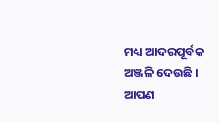ମଧ୍ୟ ଆଦରପୂର୍ବକ ଅଞ୍ଜଳି ଦେଉଛି ।
ଆପଣ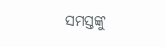ସମସ୍ତଙ୍କୁ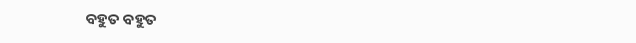ବହୁତ ବହୁତ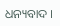ଧନ୍ୟବାଦ ।